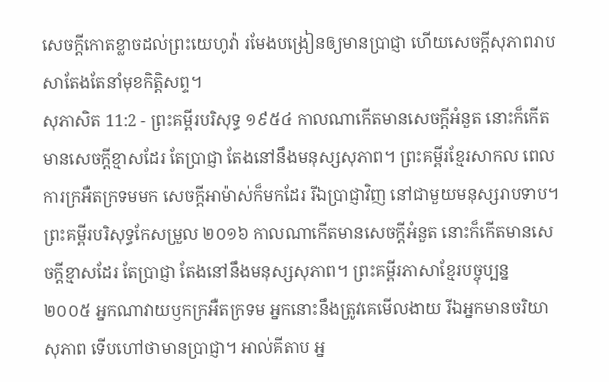សេចក្ដីកោតខ្លាចដល់ព្រះយេហូវ៉ា រមែងបង្រៀនឲ្យមានប្រាជ្ញា ហើយសេចក្ដីសុភាពរាបសាតែងតែនាំមុខកិត្តិសព្ទ។
សុភាសិត 11:2 - ព្រះគម្ពីរបរិសុទ្ធ ១៩៥៤ កាលណាកើតមានសេចក្ដីអំនួត នោះក៏កើតមានសេចក្ដីខ្មាសដែរ តែប្រាជ្ញា តែងនៅនឹងមនុស្សសុភាព។ ព្រះគម្ពីរខ្មែរសាកល ពេលការក្រអឺតក្រទមមក សេចក្ដីអាម៉ាស់ក៏មកដែរ រីឯប្រាជ្ញាវិញ នៅជាមួយមនុស្សរាបទាប។ ព្រះគម្ពីរបរិសុទ្ធកែសម្រួល ២០១៦ កាលណាកើតមានសេចក្ដីអំនួត នោះក៏កើតមានសេចក្ដីខ្មាសដែរ តែប្រាជ្ញា តែងនៅនឹងមនុស្សសុភាព។ ព្រះគម្ពីរភាសាខ្មែរបច្ចុប្បន្ន ២០០៥ អ្នកណាវាយឫកក្រអឺតក្រទម អ្នកនោះនឹងត្រូវគេមើលងាយ រីឯអ្នកមានចរិយាសុភាព ទើបហៅថាមានប្រាជ្ញា។ អាល់គីតាប អ្ន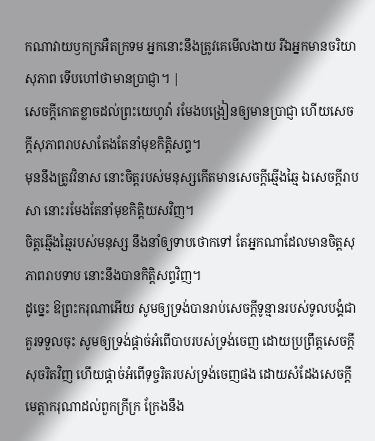កណាវាយឫកក្រអឺតក្រទម អ្នកនោះនឹងត្រូវគេមើលងាយ រីឯអ្នកមានចរិយាសុភាព ទើបហៅថាមានប្រាជ្ញា។ |
សេចក្ដីកោតខ្លាចដល់ព្រះយេហូវ៉ា រមែងបង្រៀនឲ្យមានប្រាជ្ញា ហើយសេចក្ដីសុភាពរាបសាតែងតែនាំមុខកិត្តិសព្ទ។
មុននឹងត្រូវវិនាស នោះចិត្តរបស់មនុស្សកើតមានសេចក្ដីឆ្មើងឆ្មៃ ឯសេចក្ដីរាបសា នោះរមែងតែនាំមុខកិត្តិយសវិញ។
ចិត្តឆ្មើងឆ្មៃរបស់មនុស្ស នឹងនាំឲ្យទាបថោកទៅ តែអ្នកណាដែលមានចិត្តសុភាពរាបទាប នោះនឹងបានកិត្តិសព្ទវិញ។
ដូច្នេះ ឱព្រះករុណាអើយ សូមឲ្យទ្រង់បានរាប់សេចក្ដីទូន្មានរបស់ទូលបង្គំជាគួរទទួលចុះ សូមឲ្យទ្រង់ផ្តាច់អំពើបាបរបស់ទ្រង់ចេញ ដោយប្រព្រឹត្តសេចក្ដីសុចរិតវិញ ហើយផ្តាច់អំពើទុច្ចរិតរបស់ទ្រង់ចេញផង ដោយសំដែងសេចក្ដីមេត្តាករុណាដល់ពួកក្រីក្រ ក្រែងនឹង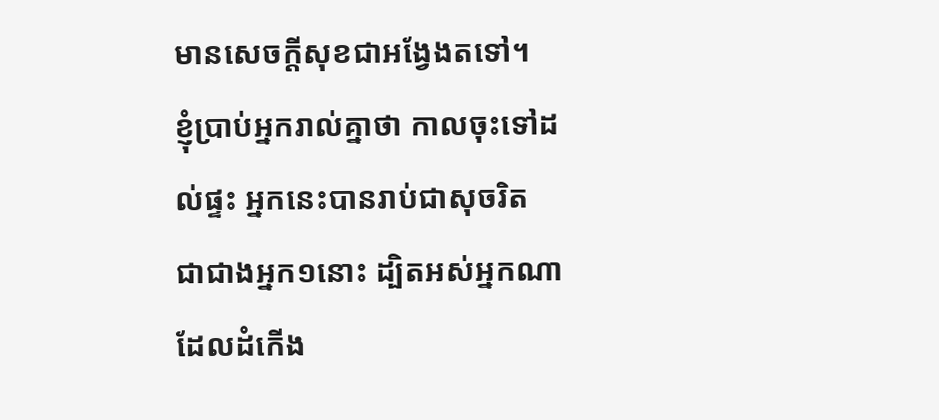មានសេចក្ដីសុខជាអង្វែងតទៅ។
ខ្ញុំប្រាប់អ្នករាល់គ្នាថា កាលចុះទៅដល់ផ្ទះ អ្នកនេះបានរាប់ជាសុចរិត ជាជាងអ្នក១នោះ ដ្បិតអស់អ្នកណាដែលដំកើង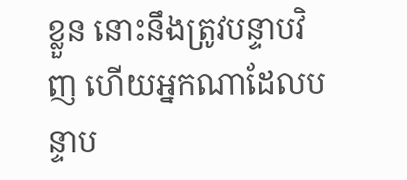ខ្លួន នោះនឹងត្រូវបន្ទាបវិញ ហើយអ្នកណាដែលបន្ទាប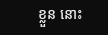ខ្លួន នោះ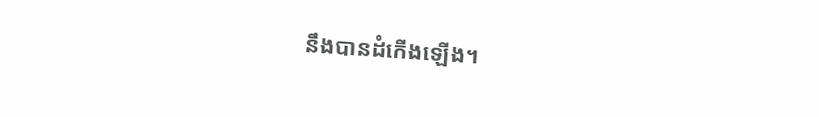នឹងបានដំកើងឡើង។